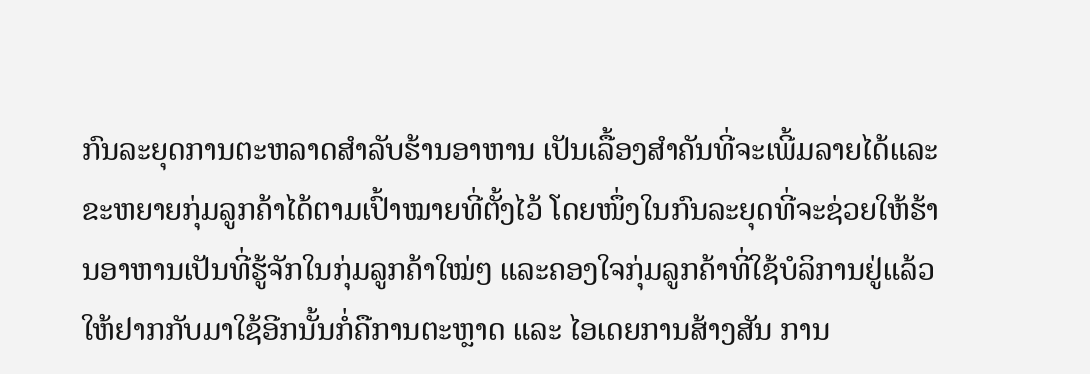ກົນລະຍຸດການຕະຫລາດສຳລັບຮ້ານອາຫານ ເປັນເລື້ອງສຳຄັນທີ່ຈະເພີ້ມລາຍໄດ້ແລະຂະຫຍາຍກຸ່ມລູກຄ້າໄດ້ຕາມເປົ້າໝາຍທີ່ຕັ້ງໄວ້ ໂດຍໜຶ່ງໃນກົນລະຍຸດທີ່ຈະຊ່ວຍໃຫ້ຮ້ານອາຫານເປັນທີ່ຮູ້ຈັກໃນກຸ່ມລູກຄ້າໃໝ່ໆ ແລະຄອງໃຈກຸ່ມລູກຄ້າທີ່ໃຊ້ບໍລິການຢູ່ແລ້ວໃຫ້ຢາກກັບມາໃຊ້ອີກນັ້ນກໍ່ຄືການຕະຫຼາດ ແລະ ໄອເດຍການສ້າງສັນ ການ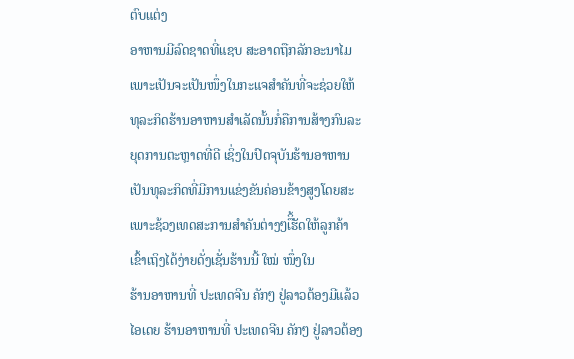ຕົບແຕ່ງ
ອາຫານມີລົດຊາດທີ່ແຊບ ສະອາດຖືກລັກອະນາໄມ ເພາະເປັນຈະເປັນໜຶ່ງໃນກະແຈສຳຄັນທີ່ຈະຊ່ວຍໃຫ້ທຸລະກິດຮ້ານອາຫານສຳເລັດນັ້ນກໍ່ຄືການສ້າງກົນລະຍຸດການຕະຫຼາດທີ່ດີ ເຊິ່ງໃນປົດຈຸບັນຮ້ານອາຫານເປັນທຸລະກິດທີ່ມີການແຂ່ງຂັນຄ່ອນຂ້າງສູງໂດຍສະເພາະຊ້ວງເທດສະການສຳຄັນຕ່າງໆືິ້ເຮັດໃຫ້ລູກຄ້າເຂົ້າເຖິງໄດ້ງ່າຍດັ່ງເຊັ່ນຮ້ານນີ້ ໃໝ່ ໜຶ່ງໃນ
ຮ້ານອາຫານທີ່ ປະເທດຈີນ ຄັກໆ ຢູ່ລາວຕ້ອງມີແລ້ວໄອເດຍ ຮ້ານອາຫານທີ່ ປະເທດຈີນ ຄັກໆ ຢູ່ລາວຕ້ອງ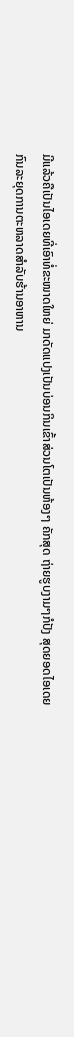ມີແລ້ວຄືເປັນໄອເດຍທີ່ເອົາທໍ່ຂະໜາດໃຫຍ່ ມາດັດແປງເປັນບ່ອນກິນເຂົ້າສ່ວນໂຕເປັນຫ້ອງໆ ຄັກສຸດ ຖ່າຍຮູບງາມໆກໍປັງ ສຸດຍອດໄອເດຍ
ກົນລະຍຸດການຕະຫລາດສຳລັບຮ້ານອາຫານ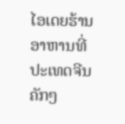ໄອເດຍຮ້ານອາຫານທີ່ ປະເທດຈີນ ຄັກໆ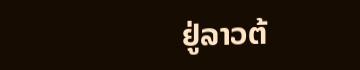ຢູ່ລາວຕ້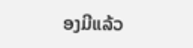ອງມີແລ້ວ